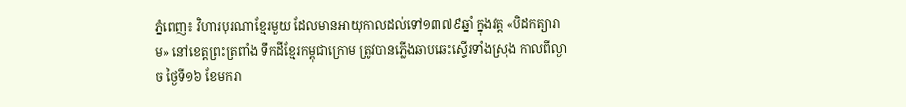ភ្នំពេញ៖ វិហារបុរណាខ្មែរមួយ ដែលមានអាយុកាលដល់ទៅ១៣៧៩ឆ្នាំ ក្នុងវត្ត «បិដកត្យារាម» នៅខេត្តព្រះត្រពាំង ទឹកដីខ្មែរកម្ពុជាក្រោម ត្រូវបានភ្លើងឆាបឆេះស្ទើរទាំងស្រុង កាលពីល្ងាច ថ្ងៃទី១៦ ខែមករា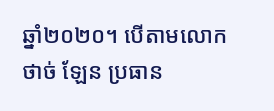ឆ្នាំ២០២០។ បើតាមលោក ថាច់ ឡែន ប្រធាន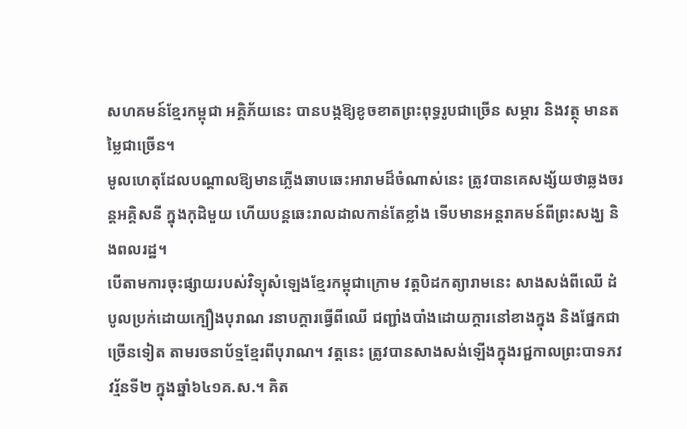សហគមន៍ខ្មែរកម្ពុជា អគ្គិភ័យនេះ បានបង្កឱ្យខូចខាតព្រះពុទ្ធរូបជាច្រើន សម្ភារ និងវត្ថុ មានតម្លៃជាច្រើន។
មូលហេតុដែលបណ្តាលឱ្យមានភ្លើងឆាបឆេះអារាមដ៏ចំណាស់នេះ ត្រូវបានគេសង្ស័យថាឆ្លងចរន្តអគ្គិសនី ក្នុងកុដិមួយ ហើយបន្តឆេះរាលដាលកាន់តែខ្លាំង ទើបមានអន្តរាគមន៍ពីព្រះសង្ឃ និងពលរដ្ឋ។
បើតាមការចុះផ្សាយរបស់វិទ្យុសំឡេងខ្មែរកម្ពុជាក្រោម វត្តបិដកត្យារាមនេះ សាងសង់ពីឈើ ដំបូលប្រក់ដោយក្បឿងបុរាណ រនាបក្ដារធ្វើពីឈើ ជញ្ជាំងបាំងដោយក្តារនៅខាងក្នុង និងផ្នែកជាច្រើនទៀត តាមរចនាប័ទ្មខ្មែរពីបុរាណ។ វត្តនេះ ត្រូវបានសាងសង់ឡើងក្នុងរជ្ជកាលព្រះបាទភវវរ្ម័នទី២ ក្នុងឆ្នាំ៦៤១គ.ស.។ គិត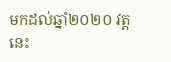មកដល់ឆ្នាំ២០២០ វត្តនេះ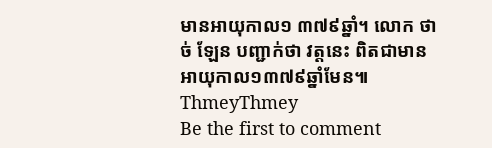មានអាយុកាល១ ៣៧៩ឆ្នាំ។ លោក ថាច់ ឡែន បញ្ជាក់ថា វត្តនេះ ពិតជាមានអាយុកាល១៣៧៩ឆ្នាំមែន៕ ThmeyThmey
Be the first to comment